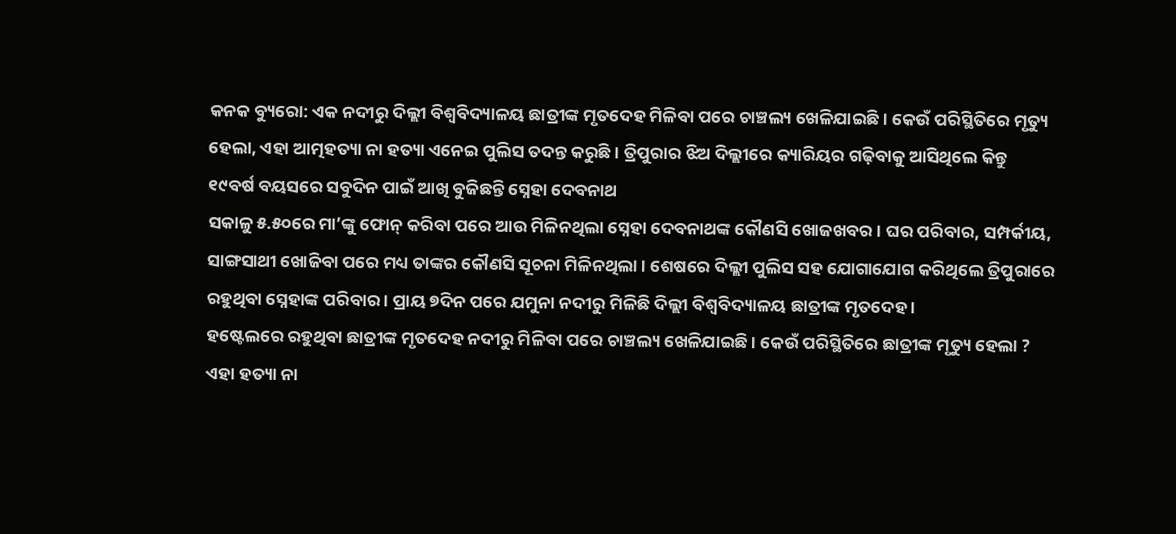କନକ ବ୍ୟୁରୋ: ଏକ ନଦୀରୁ ଦିଲ୍ଲୀ ବିଶ୍ବବିଦ୍ୟାଳୟ ଛାତ୍ରୀଙ୍କ ମୃତଦେହ ମିଳିବା ପରେ ଚାଞ୍ଚଲ୍ୟ ଖେଳିଯାଇଛି । କେଉଁ ପରିସ୍ଥିତିରେ ମୃତ୍ୟୁ ହେଲା, ଏହା ଆତ୍ମହତ୍ୟା ନା ହତ୍ୟା ଏନେଇ ପୁଲିସ ତଦନ୍ତ କରୁଛି । ତ୍ରିପୁରାର ଝିଅ ଦିଲ୍ଲୀରେ କ୍ୟାରିୟର ଗଢ଼ିବାକୁ ଆସିଥିଲେ କିନ୍ତୁ ୧୯ବର୍ଷ ବୟସରେ ସବୁଦିନ ପାଇଁ ଆଖି ବୁଜିଛନ୍ତି ସ୍ନେହା ଦେବନାଥ
ସକାଳୁ ୫.୫୦ରେ ମା’ଙ୍କୁ ଫୋନ୍ କରିବା ପରେ ଆଉ ମିଳିନଥିଲା ସ୍ନେହା ଦେବନାଥଙ୍କ କୌଣସି ଖୋଜଖବର । ଘର ପରିବାର, ସମ୍ପର୍କୀୟ, ସାଙ୍ଗସାଥୀ ଖୋଜିବା ପରେ ମଧ୍ୟ ତାଙ୍କର କୌଣସି ସୂଚନା ମିଳିନଥିଲା । ଶେଷରେ ଦିଲ୍ଲୀ ପୁଲିସ ସହ ଯୋଗାଯୋଗ କରିଥିଲେ ତ୍ରିପୁରାରେ ରହୁଥିବା ସ୍ନେହାଙ୍କ ପରିବାର । ପ୍ରାୟ ୭ଦିନ ପରେ ଯମୁନା ନଦୀରୁ ମିଳିଛି ଦିଲ୍ଲୀ ବିଶ୍ବବିଦ୍ୟାଳୟ ଛାତ୍ରୀଙ୍କ ମୃତଦେହ ।
ହଷ୍ଟେଲରେ ରହୁଥିବା ଛାତ୍ରୀଙ୍କ ମୃତଦେହ ନଦୀରୁ ମିଳିବା ପରେ ଚାଞ୍ଚଲ୍ୟ ଖେଳିଯାଇଛି । କେଉଁ ପରିସ୍ଥିତିରେ ଛାତ୍ରୀଙ୍କ ମୃତ୍ୟୁ ହେଲା ? ଏହା ହତ୍ୟା ନା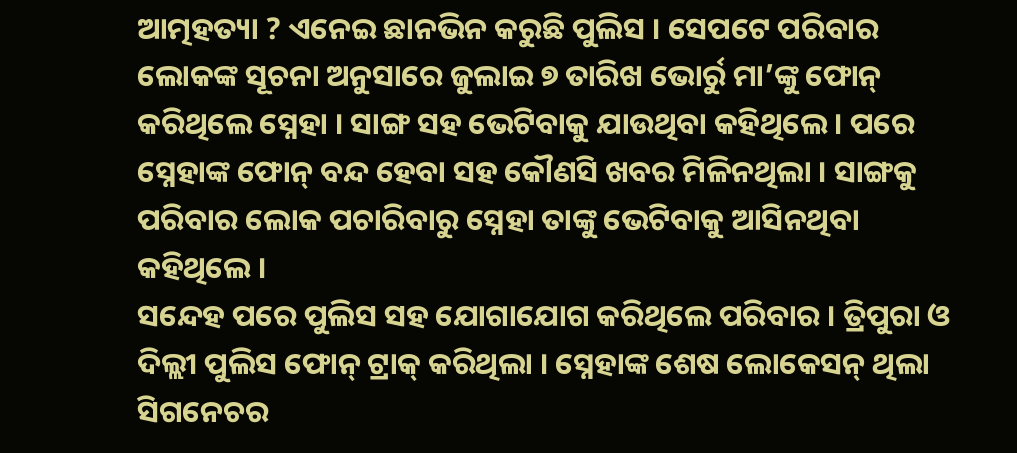ଆତ୍ମହତ୍ୟା ? ଏନେଇ ଛାନଭିନ କରୁଛି ପୁଲିସ । ସେପଟେ ପରିବାର ଲୋକଙ୍କ ସୂଚନା ଅନୁସାରେ ଜୁଲାଇ ୭ ତାରିଖ ଭୋର୍ରୁ ମା’ଙ୍କୁ ଫୋନ୍ କରିଥିଲେ ସ୍ନେହା । ସାଙ୍ଗ ସହ ଭେଟିବାକୁ ଯାଉଥିବା କହିଥିଲେ । ପରେ ସ୍ନେହାଙ୍କ ଫୋନ୍ ବନ୍ଦ ହେବା ସହ କୌଣସି ଖବର ମିଳିନଥିଲା । ସାଙ୍ଗକୁ ପରିବାର ଲୋକ ପଚାରିବାରୁ ସ୍ନେହା ତାଙ୍କୁ ଭେଟିବାକୁ ଆସିନଥିବା କହିଥିଲେ ।
ସନ୍ଦେହ ପରେ ପୁଲିସ ସହ ଯୋଗାଯୋଗ କରିଥିଲେ ପରିବାର । ତ୍ରିପୁରା ଓ ଦିଲ୍ଲୀ ପୁଲିସ ଫୋନ୍ ଟ୍ରାକ୍ କରିଥିଲା । ସ୍ନେହାଙ୍କ ଶେଷ ଲୋକେସନ୍ ଥିଲା ସିଗନେଚର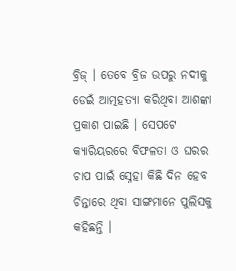ବ୍ରିଜ୍ । ତେବେ ବ୍ରିଜ ଉପରୁ ନଦୀକୁ ଡେଇଁ ଆତ୍ମହତ୍ୟା କରିଥିବା ଆଶଙ୍କା ପ୍ରକାଶ ପାଇଛି । ସେପଟେ କ୍ୟାରିୟରରେ ବିଫଳତା ଓ ଘରର ଚାପ ପାଇଁ ସ୍ନେହା କିଛି ଦିନ ହେବ ଚିନ୍ତାରେ ଥିବା ସାଙ୍ଗମାନେ ପୁଲିସକୁ କହିଛନ୍ତି ।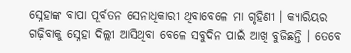ସ୍ନେହାଙ୍କ ବାପା ପୂର୍ବତନ ସେନାଧିକାରୀ ଥିବାବେଳେ ମା ଗୃହିଣୀ । କ୍ୟାରିୟର ଗଢ଼ିବାକୁ ସ୍ନେହା ଦିଲ୍ଲୀ ଆସିଥିବା ବେଳେ ସବୁଦିନ ପାଇଁ ଆଖି ବୁଜିଛନ୍ତି । ତେବେ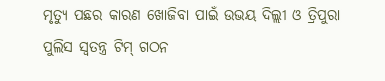ମୃତ୍ୟୁ ପଛର କାରଣ ଖୋଜିବା ପାଇଁ ଉଭୟ ଦିଲ୍ଲୀ ଓ ତ୍ରିପୁରା ପୁଲିସ ସ୍ବତନ୍ତ୍ର ଟିମ୍ ଗଠନ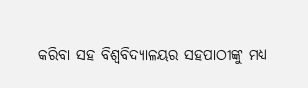କରିବା ସହ ବିଶ୍ବବିଦ୍ୟାଳୟର ସହପାଠୀଙ୍କୁ ମଧ୍ୟ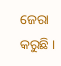ଜେରା କରୁଛି ।